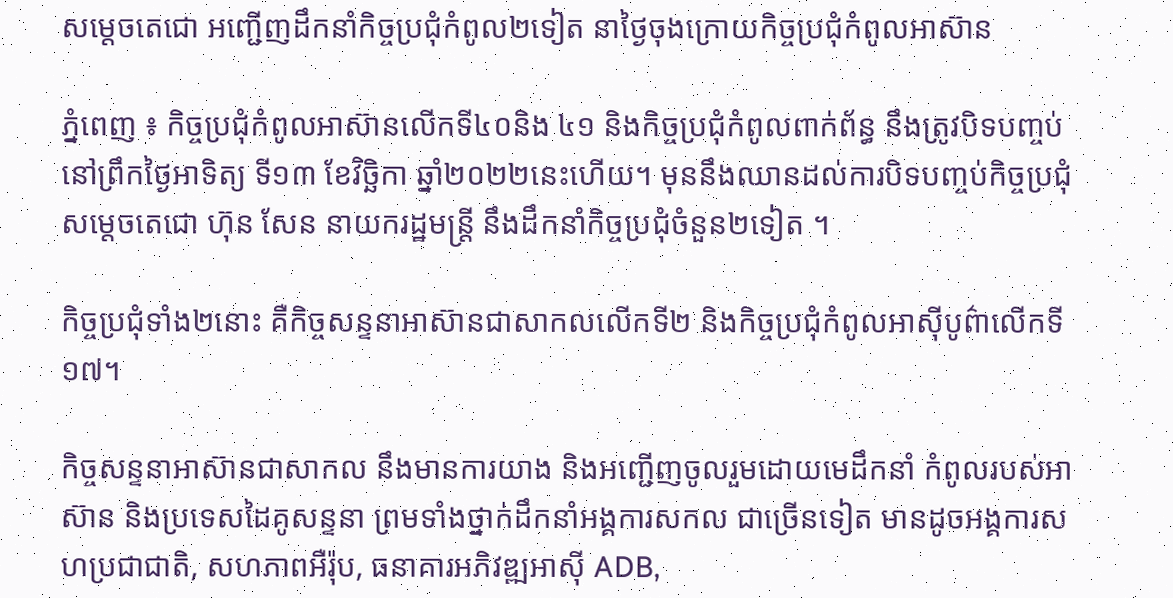សម្តេចតេជោ អញ្ជើញដឹកនាំកិច្ចប្រជុំកំពូល២ទៀត នាថ្ងៃចុងក្រោយកិច្ចប្រជុំកំពូលអាស៊ាន

ភ្នំពេញ ៖ កិច្ចប្រជុំកំពូលអាស៊ានលើកទី៤០និង ៤១ និងកិច្ចប្រជុំកំពូលពាក់ព័ន្ធ នឹងត្រូវបិទបញ្ចប់ នៅព្រឹកថ្ងៃអាទិត្យ ទី១៣ ខែវិច្ឆិកា ឆ្នាំ២០២២នេះហើយ។ មុននឹងឈានដល់ការបិទបញ្ចប់កិច្ចប្រជុំ សម្តេចតេជោ ហ៊ុន សែន នាយករដ្ឋមន្រ្តី នឹងដឹកនាំកិច្ចប្រជុំចំនួន២ទៀត ។

កិច្ចប្រជុំទាំង២នោះ គឺកិច្ចសន្ទនាអាស៊ានជាសាកលលើកទី២ និងកិច្ចប្រជុំកំពូលអាស៊ីបូព៌ាលើកទី១៧។

កិច្ចសន្ទនាអាស៊ានជាសាកល នឹងមានការយាង និងអញ្ជើញចូលរួមដោយមេដឹកនាំ កំពូលរបស់អាស៊ាន និងប្រទេសដៃគូសន្ទនា ព្រមទាំងថ្នាក់ដឹកនាំអង្គការសកល ជាច្រើនទៀត មានដូចអង្គការសហប្រជាជាតិ, សហភាពអឺរ៉ុប, ធនាគារអភិវឌ្ឍអាស៊ី ADB,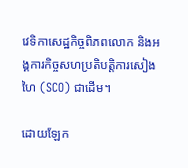វេទិកាសេដ្ឋកិច្ចពិភពលោក និងអង្គការកិច្ចសហប្រតិបត្តិការសៀងហៃ (SCO) ជាដើម។

ដោយឡែក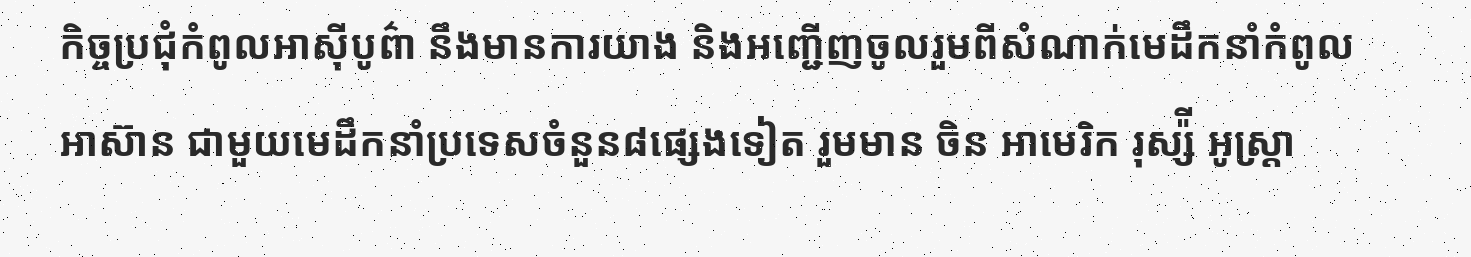កិច្ចប្រជុំកំពូលអាស៊ីបូព៌ា នឹងមានការយាង និងអញ្ជើញចូលរួមពីសំណាក់មេដឹកនាំកំពូលអាស៊ាន ជាមួយមេដឹកនាំប្រទេសចំនួន៨ផ្សេងទៀត រួមមាន ចិន អាមេរិក រុស្ស៉ី អូស្ត្រា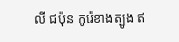លី ជប៉ុន កូរ៉េខាងត្បូង ឥ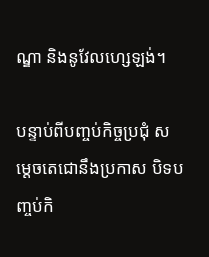ណ្ឌា និងនូវែលហ្សេឡង់។

បន្ទាប់ពីបញ្ចប់កិច្ចប្រជុំ សម្តេចតេជោនឹងប្រកាស បិទបញ្ចប់កិ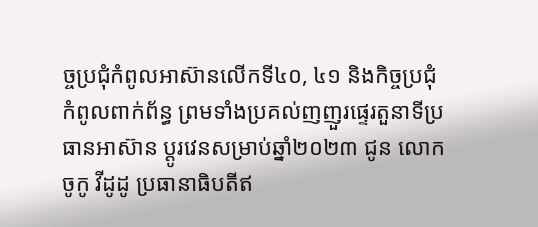ច្ចប្រជុំកំពូលអាស៊ានលើកទី៤០, ៤១ និងកិច្ចប្រជុំកំពូលពាក់ព័ន្ធ ព្រមទាំងប្រគល់ញញួរផ្ទេរតួនាទីប្រធានអាស៊ាន ប្តូរវេនសម្រាប់ឆ្នាំ២០២៣ ជូន លោក ចូកូ វីដូដូ ប្រធានាធិបតីឥ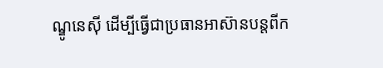ណ្ឌូនេស៊ី ដើម្បីធ្វើជាប្រធានអាស៊ានបន្តពីក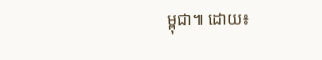ម្ពុជា៕ ដោយ៖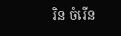រិន ចំរើន